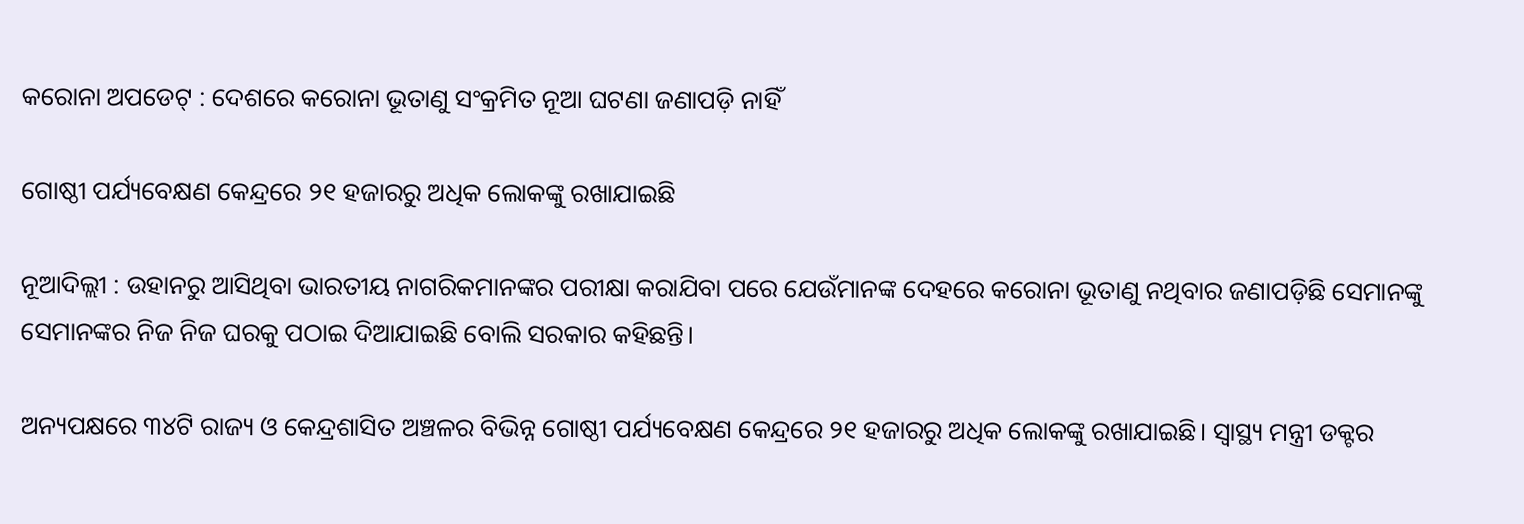କରୋନା ଅପଡେଟ୍ : ଦେଶରେ କରୋନା ଭୂତାଣୁ ସଂକ୍ରମିତ ନୂଆ ଘଟଣା ଜଣାପଡ଼ି ନାହିଁ

ଗୋଷ୍ଠୀ ପର୍ଯ୍ୟବେକ୍ଷଣ କେନ୍ଦ୍ରରେ ୨୧ ହଜାରରୁ ଅଧିକ ଲୋକଙ୍କୁ ରଖାଯାଇଛି

ନୂଆଦିଲ୍ଲୀ : ଉହାନରୁ ଆସିଥିବା ଭାରତୀୟ ନାଗରିକମାନଙ୍କର ପରୀକ୍ଷା କରାଯିବା ପରେ ଯେଉଁମାନଙ୍କ ଦେହରେ କରୋନା ଭୂତାଣୁ ନଥିବାର ଜଣାପଡ଼ିଛି ସେମାନଙ୍କୁ ସେମାନଙ୍କର ନିଜ ନିଜ ଘରକୁ ପଠାଇ ଦିଆଯାଇଛି ବୋଲି ସରକାର କହିଛନ୍ତି।

ଅନ୍ୟପକ୍ଷରେ ୩୪ଟି ରାଜ୍ୟ ଓ କେନ୍ଦ୍ରଶାସିତ ଅଞ୍ଚଳର ବିଭିନ୍ନ ଗୋଷ୍ଠୀ ପର୍ଯ୍ୟବେକ୍ଷଣ କେନ୍ଦ୍ରରେ ୨୧ ହଜାରରୁ ଅଧିକ ଲୋକଙ୍କୁ ରଖାଯାଇଛି। ସ୍ୱାସ୍ଥ୍ୟ ମନ୍ତ୍ରୀ ଡକ୍ଟର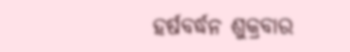ହର୍ଷବର୍ଦ୍ଧନ ଶୁକ୍ରବାର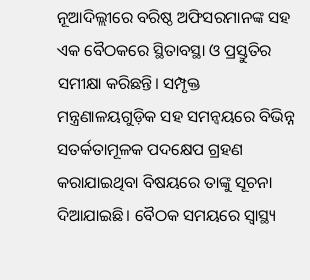ନୂଆଦିଲ୍ଲୀରେ ବରିଷ୍ଠ ଅଫିସରମାନଙ୍କ ସହ ଏକ ବୈଠକରେ ସ୍ଥିତାବସ୍ଥା ଓ ପ୍ରସ୍ତୁତିର ସମୀକ୍ଷା କରିଛନ୍ତି। ସମ୍ପୃକ୍ତ ମନ୍ତ୍ରଣାଳୟଗୁଡ଼ିକ ସହ ସମନ୍ୱୟରେ ବିଭିନ୍ନ ସତର୍କତାମୂଳକ ପଦକ୍ଷେପ ଗ୍ରହଣ କରାଯାଇଥିବା ବିଷୟରେ ତାଙ୍କୁ ସୂଚନା ଦିଆଯାଇଛି। ବୈଠକ ସମୟରେ ସ୍ୱାସ୍ଥ୍ୟ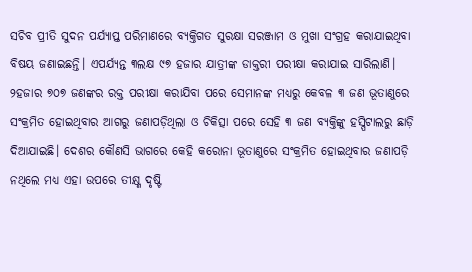ସଚିବ ପ୍ରୀତି ସୁଦନ ପର୍ଯ୍ୟାପ୍ତ ପରିମାଣରେ ବ୍ୟକ୍ତିଗତ ସୁରକ୍ଷା ସରଞ୍ଜାମ ଓ ମୁଖା ସଂଗ୍ରହ କରାଯାଇଥିବା ବିଷୟ ଜଣାଇଛନ୍ତି। ଏପର୍ଯ୍ୟନ୍ତ ୩ଲକ୍ଷ ୯୭ ହଜାର ଯାତ୍ରୀଙ୍କ ଡାକ୍ତରୀ ପରୀକ୍ଷା କରାଯାଇ ସାରିଲାଣି। ୨ହଜାର ୭୦୭ ଜଣଙ୍କର ରକ୍ତ ପରୀକ୍ଷା କରାଯିବା ପରେ ସେମାନଙ୍କ ମଧ୍ୟରୁ କେବଳ ୩ ଜଣ ଭୂତାଣୁରେ ସଂକ୍ରମିତ ହୋଇଥିବାର ଆଗରୁ ଜଣାପଡ଼ିଥିଲା ଓ ଚିକିତ୍ସା ପରେ ସେହି ୩ ଜଣ ବ୍ୟକ୍ତିଙ୍କୁ ହସ୍ପିଟାଲରୁ ଛାଡ଼ି ଦିଆଯାଇଛି। ଦେଶର କୌଣସି ଭାଗରେ କେହି କରୋନା ଭୂତାଣୁରେ ସଂକ୍ରମିତ ହୋଇଥିବାର ଜଣାପଡ଼ି ନଥିଲେ ମଧ୍ୟ ଏହା ଉପରେ ତୀକ୍ଷ୍ଣ ଦୃଷ୍ଟି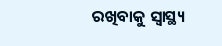ରଖିବାକୁ ସ୍ୱାସ୍ଥ୍ୟ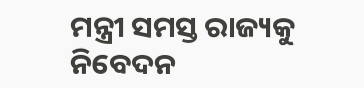ମନ୍ତ୍ରୀ ସମସ୍ତ ରାଜ୍ୟକୁ ନିବେଦନ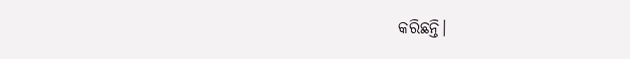କରିଛନ୍ତି।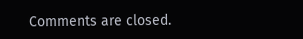Comments are closed.